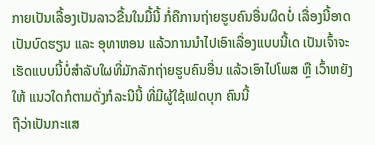ກາຍເປັນເລື້ອງເປັນລາວຂື້ນໃນມື້ນີ້ ກໍ່ຄືການຖ່າຍຮູບຄົນອື່ນຜິດບໍ່ ເລື່ອງນີ້ອາດເປັນບົດຮຽນ ແລະ ອຸທາຫອນ ແລ້ວການນໍາໄປເອົາເລື່ອງແບບນີ້ເດ ເປັນເຈົ້າຈະເຮັດແບບນີ້ບໍ່ສໍາລັບໃຜທີ່ມັກລັກຖ່າຍຮູບຄົນອື່ນ ແລ້ວເອົາໄປໂພສ ຫຼື ເວົ້າຫຍັງໃຫ້ ແນວໃດກໍຕາມດັ່ງກໍລະນີນີ້ ທີ່ມີຜູ້ໃຊ້ເຟດບຸກ ຄົນນີ້
ຖືວ່າເປັນກະແສ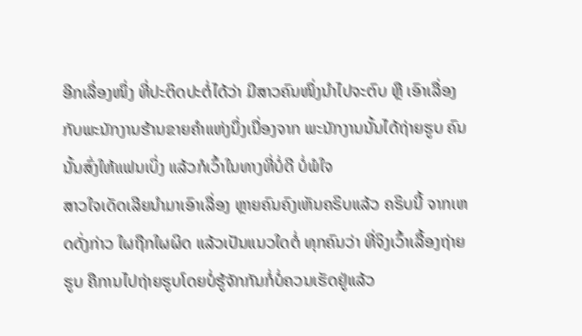ອີກເລື່ອງໜຶ່ງ ທີ່ປະຕິດປະຕໍ່ໄດ້ວ່າ ມີສາວຄົນໜຶ່ງນໍາໄປຈະຕົບ ຫຼື ເອົາເລື່ອງກັບພະນັກງານຮ້ານຂາຍຄໍາແຫ່ງນຶ່ງເນື່ອງຈາກ ພະນັກງານນັ້ນໄດ້ຖ່າຍຮູບ ຄົນນັ້ນສົ່ງໃຫ້ແຟນເບິ່ງ ແລ້ວກໍເວົ້າໃນທາງທີ່ບໍ່ດີ ບໍ່ພໍໃຈ
ສາວໃຈເດັດເລີຍນໍາມາເອົາເລື່ອງ ຫຼາຍຄົນຄົງເຫັນຄຣິບແລ້ວ ຄຣິບນີ້ ຈາກເຫດດັ່ງກ່າວ ໃຜຖືກໃຜຜິດ ແລ້ວເປັນແນວໃດຕໍ່ ທຸກຄົນວ່າ ທີ່ຈິງເວົ້າເລື້ອງຖ່າຍຮູບ ຄືການໄປຖ່າຍຮູບໂດຍບໍ່ຮູ້ຈັກກັນກໍ່ບໍ່ຄວນເຮັດຢູ່ແລ້ວ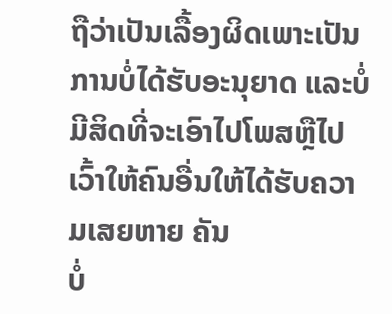ຖືວ່າເປັນເລື້ອງຜິດເພາະເປັນການບໍ່ໄດ້ຮັບອະນຸຍາດ ແລະບໍ່ມີສິດທີ່ຈະເອົາໄປໂພສຫຼືໄປເວົ້າໃຫ້ຄົນອື່ນໃຫ້ໄດ້ຮັບຄວາມເສຍຫາຍ ຄັນ
ບໍ່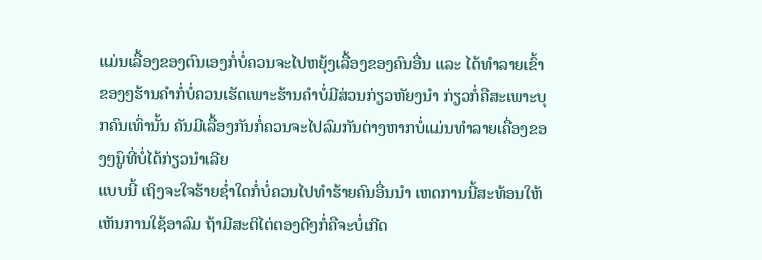ແມ່ນເລື້ອງຂອງຕົນເອງກໍ່ບໍ່ຄວນຈະໄປຫຍຸ້ງເລື້ອງຂອງຄົນອື່ນ ແລະ ໄດ້ທຳລາຍເຂົ້າຂອງໆຮ້ານຄຳກໍ່ບໍ່ຄວນເຮັດເພາະຮ້ານຄຳບໍ່ມີສ່ວນກ່ຽວຫັຍງນຳ ກ່ຽວກໍ່ຄືສະເພາະບຸກຄົນເທົ່ານັ້ນ ຄັນມີເລື້ອງກັນກໍ່ຄວນຈະໄປລົມກັນຕ່າງຫາກບໍ່ແມ່ນທຳລາຍເຄື່ອງຂອງໆູົນທີ່ບໍ່ໄດ້ກ່ຽວນຳເລີຍ
ແບບນີ້ ເຖິງຈະໃຈຮ້າຍຊ່ຳໃດກໍ່ບໍ່ຄວນໄປທຳຮ້າຍຄົນອື່ນນຳ ເຫດການນີ້ສະທ້ອນໃຫ້ເຫັນການໃຊ້ອາລົມ ຖ້າມີສະຕິໄຕ່ຕອງດີໆກໍ່ຄືຈະບໍ່ເກີດ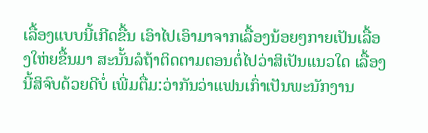ເລື້ອງແບບນີ້ເກີດຂື້ນ ເອົາໄປເອົາມາຈາກເລື້ອງນ້ອຍໆກາຍເປັນເລື້ອງໃຫ່ຍຂື້ນມາ ສະນັ້ນລໍຖ້າຕິດຕາມຕອນຕໍ່ໄປວ່າສິເປັນແນວໃດ ເລື້ອງນີ້ສິຈົບດ້ວຍດີບໍ່ ເພີ່ມຕື່ມ:ວ່າກັນວ່າແຟນເກົ່າເປັນພະນັກງານ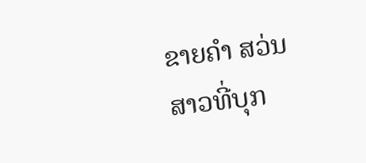ຂາຍຄຳ ສວ່ນສາວທີ່ບຸກ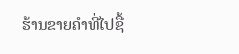ຮ້ານຂາຍຄຳທີ່ໄປຊື້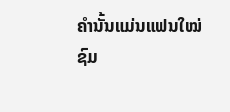ຄຳນັ້ນແມ່ນແຟນໃໝ່
ຊົມ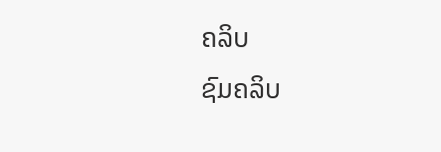ຄລິບ
ຊົມຄລິບ